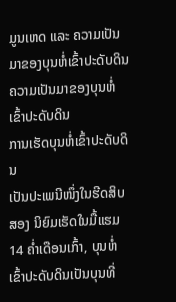ມູນເຫດ ແລະ ຄວາມເປັນມາຂອງບຸນຫໍ່ເຂົ້າປະດັບດິນ
ຄວາມເປັນມາຂອງບຸນຫໍ່ເຂົ້າປະດັບດິນ
ການເຮັດບຸນຫໍ່ເຂົ້າປະດັບດິນ
ເປັນປະເພນີໜຶ່ງໃນຮີດສິບສອງ ນິຍົມເຮັດໃນມື້ແຮມ 14 ຄ່ຳເດືອນເກົ້າ, ບຸນຫໍ່ເຂົ້າປະດັບດິນເປັນບຸນທີ່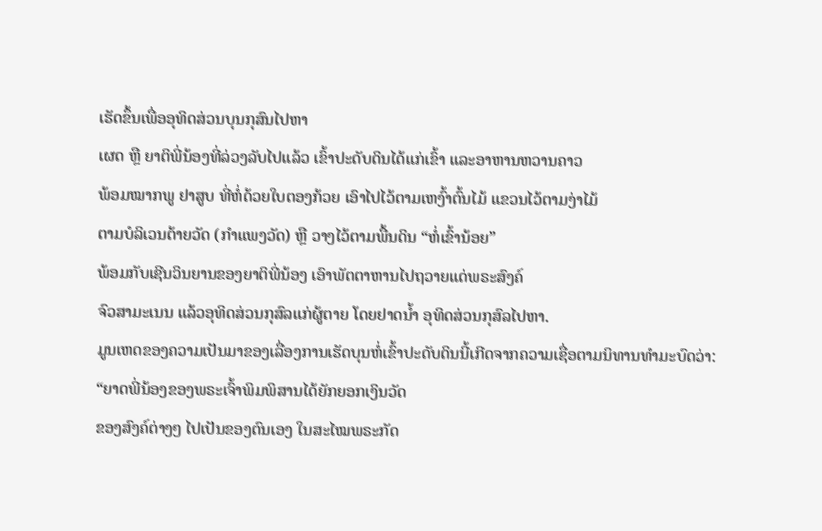ເຮັດຂຶ້ນເພື່ອອຸທິດສ່ວນບຸນກຸສົນໄປຫາ
ເຜດ ຫຼື ຍາຕິພີ່ນ້ອງທີ່ລ່ວງລັບໄປແລ້ວ ເຂົ້າປະດັບດິນໄດ້ແກ່ເຂົ້າ ແລະອາຫານຫວານຄາວ
ພ້ອມໝາກພູ ຢາສູບ ທີ່ຫໍ່ດ້ວຍໃບຕອງກ້ວຍ ເອົາໄປໄວ້ຕາມເຫງົ້າຕົ້ນໄມ້ ແຂວນໄວ້ຕາມງ່າໄມ້
ຕາມບໍລິເວນຕ້າຍວັດ (ກໍາແພງວັດ) ຫຼື ວາງໄວ້ຕາມພື້ນດິນ “ຫໍ່ເຂົ້ານ້ອຍ”
ພ້ອມກັບເຊີນວິນຍານຂອງຍາຕິພີ່ນ້ອງ ເອົາພັຕຕາຫານໄປຖວາຍແດ່ພຣະສົງຄ໌
ຈົວສາມະເນນ ແລ້ວອຸທິດສ່ວນກຸສົລແກ່ຜູ້ຕາຍ ໂດຍຢາດນ້ຳ ອຸທິດສ່ວນກຸສົລໄປຫາ.
ມູນເຫດຂອງຄວາມເປັນມາຂອງເລື່ອງການເຮັດບຸນຫໍ່ເຂົ້າປະດັບດິນນີ້ເກີດຈາກຄວາມເຊື່ອຕາມນິທານທຳມະບົດວ່າ:
“ຍາດພີ່ນ້ອງຂອງພຣະເຈົ້າພິມພິສານໄດ້ຍັກຍອກເງິນວັດ
ຂອງສົງຄ໌ຕ່າງໆ ໄປເປັນຂອງຕົນເອງ ໃນສະໄໝພຣະກັດ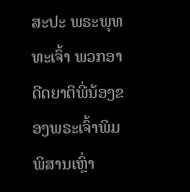ສະປະ ພຣະພຸທທະເຈົ້າ ພວກອາດີດຍາຕິພີ່ນ້ອງຂອງພຣະເຈົ້າພິມພິສານເຫຼົ່າ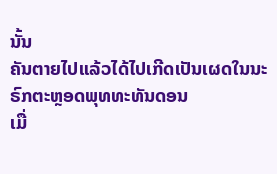ນັ້ນ
ຄັນຕາຍໄປແລ້ວໄດ້ໄປເກີດເປັນເຜດໃນນະຣົກຕະຫຼອດພຸທທະທັນດອນ
ເມື່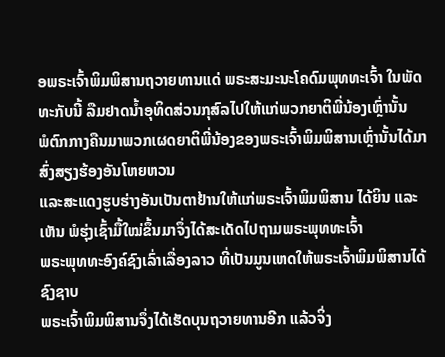ອພຣະເຈົ້າພິມພິສານຖວາຍທານແດ່ ພຣະສະມະນະໂຄດົມພຸທທະເຈົ້າ ໃນພັດທະກັບນີ້ ລືມຢາດນ້ຳອຸທິດສ່ວນກຸສົລໄປໃຫ້ແກ່ພວກຍາຕິພີ່ນ້ອງເຫຼົ່ານັ້ນ
ພໍຕົກກາງຄືນມາພວກເຜດຍາຕິພີ່ນ້ອງຂອງພຣະເຈົ້າພິມພິສານເຫຼົ່ານັ້ນໄດ້ມາສົ່ງສຽງຮ້ອງອັນໂຫຍຫວນ
ແລະສະແດງຮູບຮ່າງອັນເປັນຕາຢ້ານໃຫ້ແກ່ພຣະເຈົ້າພິມພິສານ ໄດ້ຍິນ ແລະເຫັນ ພໍຮຸ່ງເຊົ້າມື້ໃໝ່ຂຶ້ນມາຈຶ່ງໄດ້ສະເດັດໄປຖາມພຣະພຸທທະເຈົ້າ
ພຣະພຸທທະອົງຄ໌ຊົງເລົ່າເລື່ອງລາວ ທີ່ເປັນມູນເຫດໃຫ້ພຣະເຈົ້າພິມພິສານໄດ້ຊົງຊາບ
ພຣະເຈົ້າພິມພິສານຈຶ່ງໄດ້ເຮັດບຸນຖວາຍທານອີກ ແລ້ວຈິ່ງ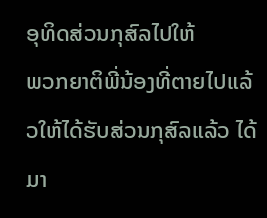ອຸທິດສ່ວນກຸສົລໄປໃຫ້
ພວກຍາຕິພີ່ນ້ອງທີ່ຕາຍໄປແລ້ວໃຫ້ໄດ້ຮັບສ່ວນກຸສົລແລ້ວ ໄດ້ມາ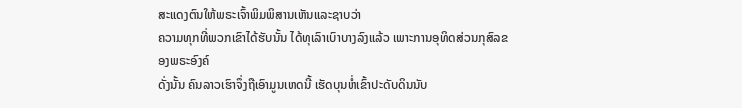ສະແດງຕົນໃຫ້ພຣະເຈົ້າພິມພິສານເຫັນແລະຊາບວ່າ
ຄວາມທຸກທີ່ພວກເຂົາໄດ້ຮັບນັ້ນ ໄດ້ທຸເລົາເບົາບາງລົງແລ້ວ ເພາະການອຸທິດສ່ວນກຸສົລຂອງພຣະອົງຄ໌
ດັ່ງນັ້ນ ຄົນລາວເຮົາຈຶ່ງຖືເອົາມູນເຫດນີ້ ເຮັດບຸນຫໍ່ເຂົ້າປະດັບດິນນັບ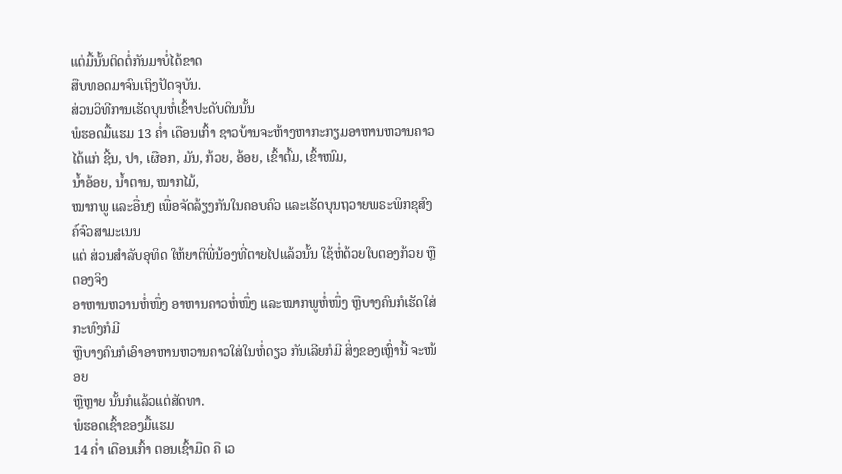ແຕ່ມື້ນັ້ນຕິດຕໍ່ກັນມາບໍ່ໄດ້ຂາດ
ສືບທອດມາຈົນເຖິງປັດຈຸບັນ.
ສ່ວນວິທີການເຮັດບຸນຫໍ່ເຂົ້າປະດັບດິນນັ້ນ
ພໍຮອດມື້ແຮມ 13 ຄ່ຳ ເດືອນເກົ້າ ຊາວບ້ານຈະຫ້າງຫາກະກຽມອາຫານຫວານຄາວ ໄດ້ແກ່ ຊີ້ນ, ປາ, ເຜືອກ, ມັນ, ກ້ວຍ, ອ້ອຍ, ເຂົ້າຕົ້ມ, ເຂົ້າໜົມ,
ນ້ຳອ້ອຍ, ນ້ຳຕານ, ໝາກໄມ້,
ໝາກພູ ແລະອື່ນໆ ເພື່ອຈັດລ້ຽງກັນໃນຄອບຄົວ ແລະເຮັດບຸນຖວາຍພຣະພິກຂຸສົງຄ໌ຈົວສາມະເນນ
ແຕ່ ສ່ວນສຳລັບອຸທິດ ໃຫ້ຍາຕິພີ່ນ້ອງທີ່ຕາຍໄປແລ້ວນັ້ນ ໃຊ້ຫໍ່ດ້ວຍໃບຕອງກ້ວຍ ຫຼືຕອງຈິງ
ອາຫານຫວານຫໍ່ໜຶ່ງ ອາຫານຄາວຫໍ່ໜຶ່ງ ແລະໝາກພູຫໍ່ໜຶ່ງ ຫຼືບາງຄົນກໍເຮັດໃສ່ກະທົງກໍມີ
ຫຼືບາງຄົນກໍເອົາອາຫານຫວານຄາວໃສ່ໃນຫໍ່ດຽວ ກັນເລີຍກໍມີ ສິ່ງຂອງເຫຼົ່ານີ້ ຈະໜ້ອຍ
ຫຼືຫຼາຍ ນັ້ນກໍແລ້ວແຕ່ສັດທາ.
ພໍຮອດເຊົ້າຂອງມື້ແຮມ
14 ຄ່ຳ ເດືອນເກົ້າ ຕອນເຊົ້າມືດ ຄື ເວ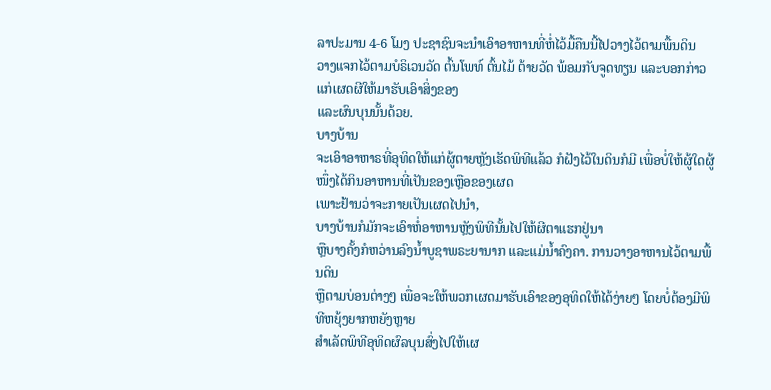ລາປະມານ 4-6 ໂມງ ປະຊາຊົນຈະນຳເອົາອາຫານທີ່ຫໍ່ໄວ້ມື້ຄືນນີ້ໄປວາງໄວ້ຕາມພື້ນດິນ
ວາງແຈກໄວ້ຕາມບໍຣິເວນວັດ ຕົ້ນໂພທ໌ ຕົ້ນໄມ້ ຕ້າຍວັດ ພ້ອມກັບຈູດທຽນ ແລະບອກກ່າວແກ່ເຜດຜີໃຫ້ມາຮັບເອົາສິ່ງຂອງ
ແລະຜົນບຸນນັ້ນດ້ວຍ.
ບາງບ້ານ
ຈະເອົາອາຫາຣທີ່ອຸທິດໃຫ້ແກ່ຜູ້ຕາຍຫຼັງເຮັດພິທີແລ້ວ ກໍຝັງໄວ້ໃນດິນກໍມີ ເພື່ອບໍ່ໃຫ້ຜູ້ໃດຜູ້ໜຶ່ງໄດ້ກິນອາຫານທີ່ເປັນຂອງເຫຼືອຂອງເຜດ
ເພາະຢ້ານວ່າຈະກາຍເປັນເຜດໄປນຳ,
ບາງບ້ານກໍມັກຈະເອົາຫໍ່ອາຫານຫຼັງພິທີນັ້ນໄປໃຫ້ຜີຕາແຮກຢູ່ນາ
ຫຼືບາງຄັ້ງກໍຫວ່ານລົງນ້ຳບູຊາພຣະຍານາກ ແລະແມ່ນ້ຳຄົງຄາ. ການວາງອາຫານໄວ້ຕາມພື້ນດິນ
ຫຼືຕາມບ່ອນຕ່າງໆ ເພື່ອຈະໃຫ້ພວກເຜດມາຮັບເອົາຂອງອຸທິດໃຫ້ໄດ້ງ່າຍໆ ໂດຍບໍ່ຕ້ອງມີພິທີຫຍຸ້ງຍາກຫຍັງຫຼາຍ
ສຳເລັດພິທີອຸທິດຜົລບຸນສົ່ງໄປໃຫ້ເຜ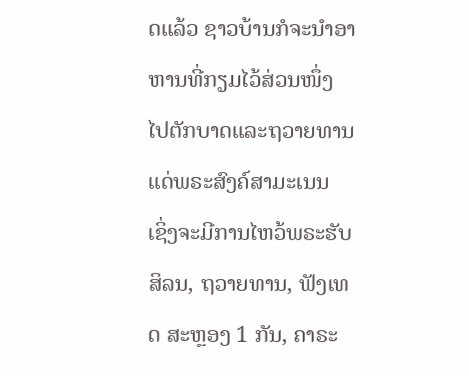ດແລ້ວ ຊາວບ້ານກໍຈະນຳອາຫານທີ່ກຽມໄວ້ສ່ວນໜຶ່ງ ໄປຕັກບາດແລະຖວາຍທານແດ່ພຣະສົງຄ໌ສາມະເນນ
ເຊິ່ງຈະມີການໄຫວ້ພຣະຮັບສິລນ, ຖວາຍທານ, ຟັງເທດ ສະຫຼອງ 1 ກັນ, ຄາຣະ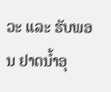ວະ ແລະ ຮັບພອນ ຢາດນ້ຳອຸ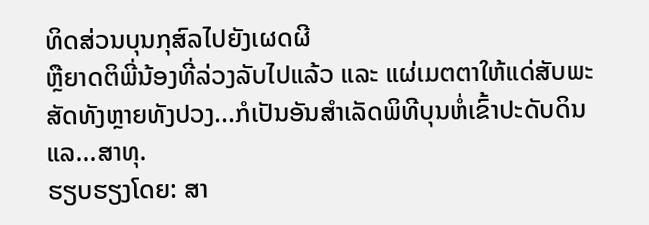ທິດສ່ວນບຸນກຸສົລໄປຍັງເຜດຜີ
ຫຼືຍາດຕິພີ່ນ້ອງທີ່ລ່ວງລັບໄປແລ້ວ ແລະ ແຜ່ເມຕຕາໃຫ້ແດ່ສັບພະສັດທັງຫຼາຍທັງປວງ...ກໍເປັນອັນສຳເລັດພິທີບຸນຫໍ່ເຂົ້າປະດັບດິນ
ແລ...ສາທຸ.
ຮຽບຮຽງໂດຍ: ສາ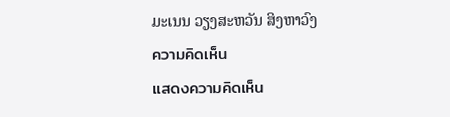ມະເນນ ວຽງສະຫວັນ ສິງຫາວົງ
ความคิดเห็น
แสดงความคิดเห็น